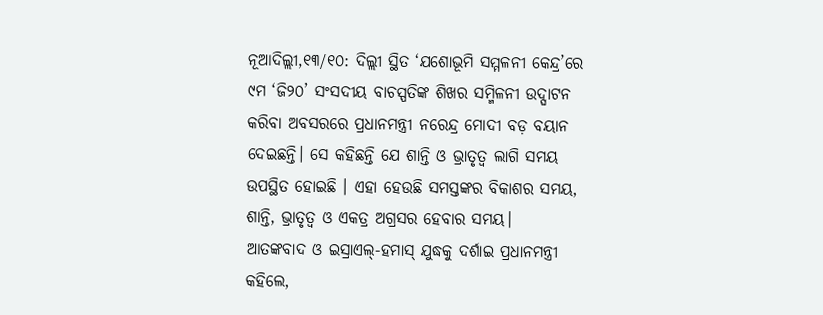ନୂଆଦିଲ୍ଲୀ,୧୩/୧୦: ଦିଲ୍ଲୀ ସ୍ଥିତ ‘ଯଶୋଭୂମି ସମ୍ମଳନୀ କେନ୍ଦ୍ର’ରେ ୯ମ ‘ଜି୨୦’ ସଂସଦୀୟ ବାଚସ୍ପତିଙ୍କ ଶିଖର ସମ୍ମିଳନୀ ଉଦ୍ଘାଟନ କରିବା ଅବସରରେ ପ୍ରଧାନମନ୍ତ୍ରୀ ନରେନ୍ଦ୍ର ମୋଦୀ ବଡ଼ ବୟାନ ଦେଇଛନ୍ତି। ସେ କହିଛନ୍ତି ଯେ ଶାନ୍ତି ଓ ଭ୍ରାତୃତ୍ବ ଲାଗି ସମୟ ଉପସ୍ଥିତ ହୋଇଛି । ଏହା ହେଉଛି ସମସ୍ତଙ୍କର ବିକାଶର ସମୟ, ଶାନ୍ତି, ଭ୍ରାତୃତ୍ବ ଓ ଏକତ୍ର ଅଗ୍ରସର ହେବାର ସମୟ।
ଆତଙ୍କବାଦ ଓ ଇସ୍ରାଏଲ୍-ହମାସ୍ ଯୁଦ୍ଧକୁ ଦର୍ଶାଇ ପ୍ରଧାନମନ୍ତ୍ରୀ କହିଲେ,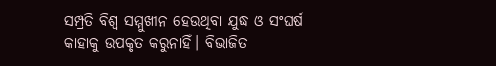ସମ୍ପ୍ରତି ବିଶ୍ବ ସମ୍ମୁଖୀନ ହେଉଥିବା ଯୁଦ୍ଧ ଓ ସଂଘର୍ଷ କାହାକୁ ଉପକୃତ କରୁନାହିଁ। ବିଭାଜିତ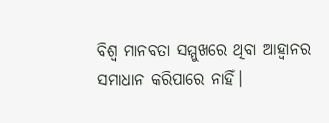ବିଶ୍ବ ମାନବତା ସମ୍ମୁଖରେ ଥିବା ଆହ୍ବାନର ସମାଧାନ କରିପାରେ ନାହିଁ।